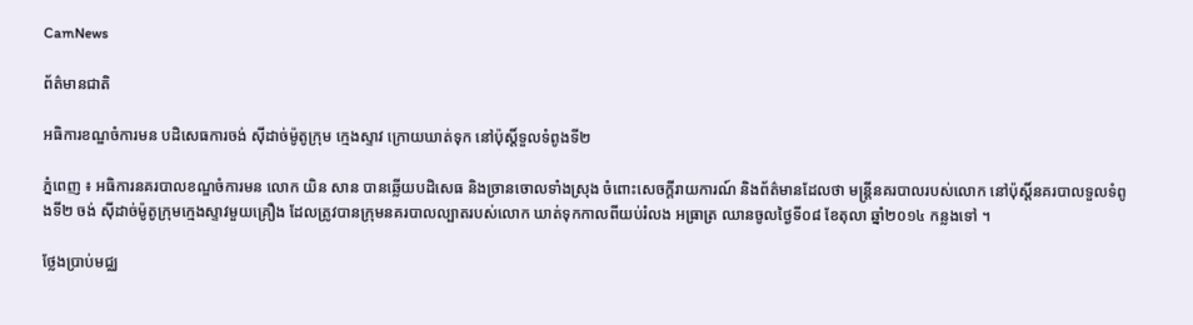CamNews

ព័ត៌មានជាតិ

អធិការខណ្ឌចំការមន បដិសេធការចង់ ស៊ីដាច់ម៉ូតូក្រុម ក្មេងស្ទាវ ក្រោយឃាត់ទុក នៅប៉ុស្តិ៍ទួលទំពូងទី២

ភ្នំពេញ ៖ អធិការនគរបាលខណ្ឌចំការមន លោក យិន សាន បានឆ្លើយបដិសេធ និងច្រានចោលទាំងស្រុង ចំពោះសេចក្តីរាយការណ៍ និងព័ត៌មានដែលថា មន្ត្រីនគរបាលរបស់លោក នៅប៉ុស្តិ៍នគរបាលទួលទំពូងទី២ ចង់ ស៊ីដាច់ម៉ូតូក្រុមក្មេងស្ទាវមួយគ្រឿង ដែលត្រូវបានក្រុមនគរបាលល្បាតរបស់លោក ឃាត់ទុកកាលពីយប់រំលង អធ្រាត្រ ឈានចូលថ្ងៃទី០៨ ខែតុលា ឆ្នាំ២០១៤ កន្លងទៅ ។

ថ្លែងប្រាប់មជ្ឈ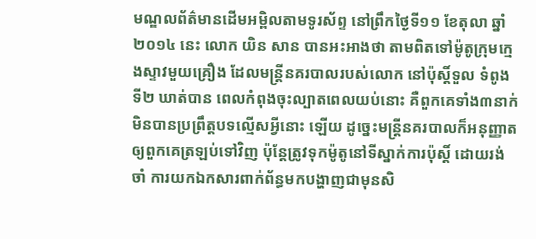មណ្ឌលព័ត៌មានដើមអម្ពិលតាមទូរស័ព្ទ នៅព្រឹកថ្ងៃទី១១ ខែតុលា ឆ្នាំ២០១៤ នេះ លោក យិន សាន បានអះអាងថា តាមពិតទៅម៉ូតូក្រុមក្មេងស្ទាវមួយគ្រឿង ដែលមន្ត្រីនគរបាលរបស់លោក នៅប៉ុស្តិ៍ទួល ទំពូងទី២ ឃាត់បាន ពេលកំពុងចុះល្បាតពេលយប់នោះ គឺពួកគេទាំង៣នាក់ មិនបានប្រព្រឹត្តបទល្មើសអ្វីនោះ ឡើយ ដូច្នេះមន្ត្រីនគរបាលក៏អនុញ្ញាតឲ្យពួកគេត្រឡប់ទៅវិញ ប៉ុន្តែត្រូវទុកម៉ូតូនៅទីស្នាក់ការប៉ុស្តិ៍ ដោយរង់ចាំ ការយកឯកសារពាក់ព័ន្ធមកបង្ហាញជាមុនសិ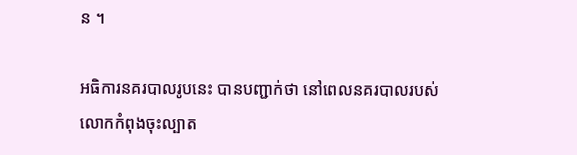ន ។

អធិការនគរបាលរូបនេះ បានបញ្ជាក់ថា នៅពេលនគរបាលរបស់លោកកំពុងចុះល្បាត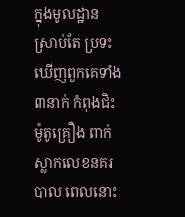ក្នុងមូលដ្ឋាន ស្រាប់តែ ប្រទះឃើញពួកគេទាំង៣នាក់ កំពុងជិះម៉ូតូគ្រឿង ពាក់ស្លាកលេខនគរបាល ពេលនោះ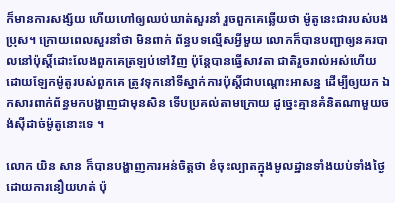ក៏មានការសង្ស័យ ហើយហៅឲ្យឈប់ឃាត់សួរនាំ រួចពួកគេឆ្លើយថា ម៉ូតូនេះជារបស់បងប្រុស។ ក្រោយពេលសួរនាំថា មិនពាក់ ព័ន្ធបទល្មើសអ្វីមួយ លោកក៏បានបញ្ជាឲ្យនគរបាលនៅប៉ុស្តិ៍ដោះលែងពួកគេត្រឡប់ទៅវិញ ប៉ុន្តែបានធ្វើសាវតា ជាតិរួចរាល់អស់ហើយ ដោយឡែកម៉ូតូរបស់ពួកគេ ត្រូវទុកនៅទីស្នាក់ការប៉ុស្តិ៍ជាបណ្តោះអាសន្ន ដើម្បីឲ្យយក ឯកសារពាក់ព័ន្ធមកបង្ហាញជាមុនសិន ទើបប្រគល់តាមក្រោយ ដូច្នេះគ្មានគំនិតណាមួយចង់ស៊ីដាច់ម៉ូតូនោះទេ ។

លោក យិន សាន ក៏បានបង្ហាញការអន់ចិត្តថា ខំចុះល្បាតក្នុងមូលដ្ឋានទាំងយប់ទាំងថ្ងៃ ដោយការនឿយហត់ ប៉ុ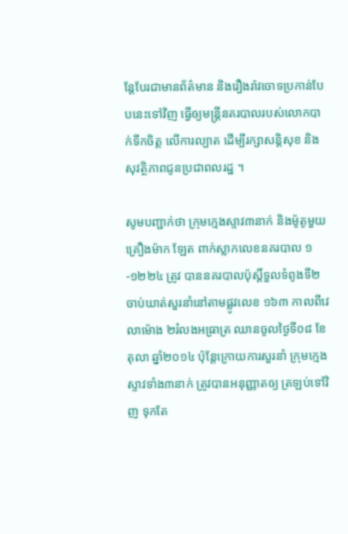ន្តែបែរជាមានព័ត៌មាន និងរឿងរ៉ាវចោទប្រកាន់បែបនេះទៅវិញ ធ្វើឲ្យមន្ត្រីនគរបាលរបស់លោកបាក់ទឹកចិត្ត លើការល្បាត ដើម្បីរក្សាសន្តិសុខ និងសុវត្ថិភាពជូនប្រជាពលរដ្ឋ ។

សូមបញ្ជាក់ថា ក្រុមក្មេងស្ទាវ៣នាក់ និងម៉ូតូមួយគ្រឿងម៉ាក ឡែត ពាក់ស្លាកលេខនគរបាល ១-១២២៤ ត្រូវ បាននគរបាលប៉ុស្តិ៍ទួលទំពូងទី២ ចាប់ឃាត់សួរនាំនៅតាមផ្លូវលេខ ១៦៣ កាលពីវេលាម៉ោង ២រំលងអធ្រាត្រ ឈានចូលថ្ងៃទី០៨ ខែតុលា ឆ្នាំ២០១៤ ប៉ុន្តែក្រោយការសួរនាំ ក្រុមក្មេងស្ទាវទាំង៣នាក់ ត្រូវបានអនុញ្ញាតឲ្យ ត្រឡប់ទៅវិញ ទុកតែ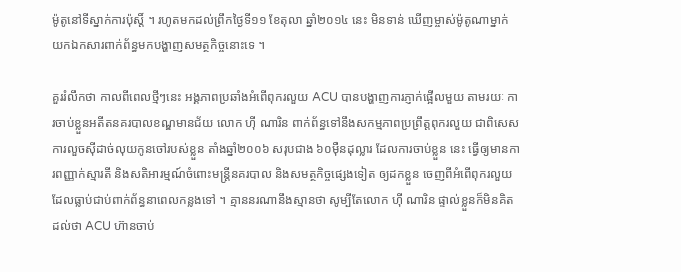ម៉ូតូនៅទីស្នាក់ការប៉ុស្តិ៍ ។ រហូតមកដល់ព្រឹកថ្ងៃទី១១ ខែតុលា ឆ្នាំ២០១៤ នេះ មិនទាន់ ឃើញម្ចាស់ម៉ូតូណាម្នាក់ យកឯកសារពាក់ព័ន្ធមកបង្ហាញសមត្ថកិច្ចនោះទេ ។

គួររំលឹកថា កាលពីពេលថ្មីៗនេះ អង្គភាពប្រឆាំងអំពើពុករលួយ ACU បានបង្ហាញការភ្ញាក់ផ្អើលមួយ តាមរយៈ ការចាប់ខ្លួនអតីតនគរបាលខណ្ឌមានជ័យ លោក ហ៊ី ណារិន ពាក់ព័ន្ធទៅនឹងសកម្មភាពប្រព្រឹត្តពុករលួយ ជាពិសេសការលួចស៊ីដាច់លុយកូនចៅរបស់ខ្លួន តាំងឆ្នាំ២០០៦ សរុបជាង ៦០ម៉ឺនដុល្លារ ដែលការចាប់ខ្លួន នេះ ធ្វើឲ្យមានការពញ្ញាក់ស្មារតី និងសតិអារម្មណ៍ចំពោះមន្ត្រីនគរបាល និងសមត្ថកិច្ចផ្សេងទៀត ឲ្យដកខ្លួន ចេញពីអំពើពុករលួយ ដែលធ្លាប់ជាប់ពាក់ព័ន្ធនាពេលកន្លងទៅ ។ គ្មាននរណានឹងស្មានថា សូម្បីតែលោក ហ៊ី ណារិន ផ្ទាល់ខ្លួនក៏មិនគិតដល់ថា ACU ហ៊ានចាប់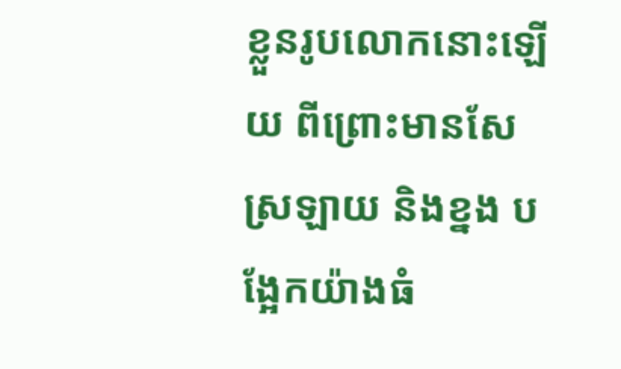ខ្លួនរូបលោកនោះឡើយ ពីព្រោះមានសែស្រឡាយ និងខ្នង បង្អែកយ៉ាងធំ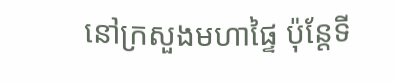នៅក្រសួងមហាផ្ទៃ ប៉ុន្តែទី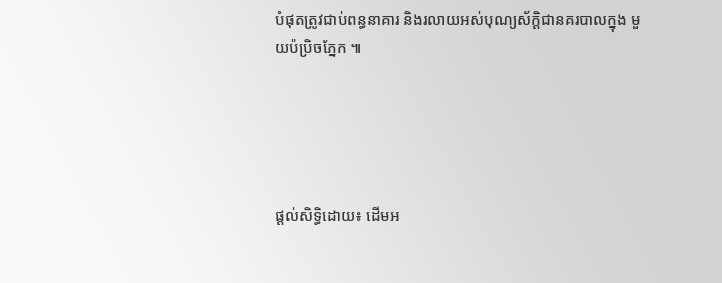បំផុតត្រូវជាប់ពន្ធនាគារ និងរលាយអស់បុណ្យស័ក្តិជានគរបាលក្នុង មួយប៉ប្រិចភ្នែក ៕





ផ្ដល់សិទ្ធិដោយ៖ ដើមអ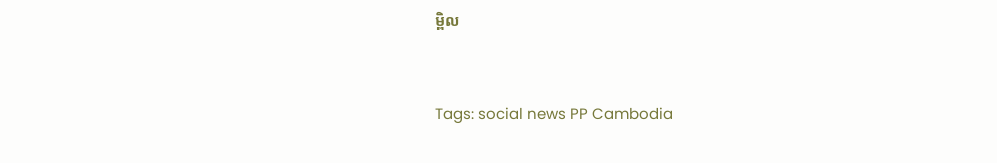ម្ពិល


Tags: social news PP Cambodia